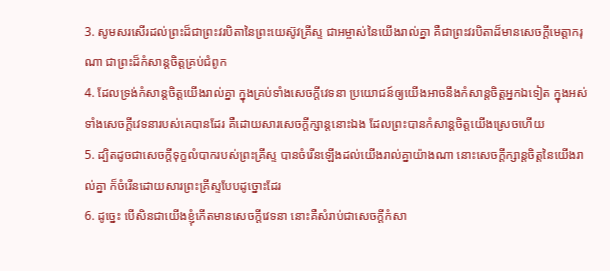3. សូមសរសើរដល់ព្រះដ៏ជាព្រះវរបិតានៃព្រះយេស៊ូវគ្រីស្ទ ជាអម្ចាស់នៃយើងរាល់គ្នា គឺជាព្រះវរបិតាដ៏មានសេចក្ដីមេត្តាករុណា ជាព្រះដ៏កំសាន្តចិត្តគ្រប់ជំពូក
4. ដែលទ្រង់កំសាន្តចិត្តយើងរាល់គ្នា ក្នុងគ្រប់ទាំងសេចក្ដីវេទនា ប្រយោជន៍ឲ្យយើងអាចនឹងកំសាន្តចិត្តអ្នកឯទៀត ក្នុងអស់ទាំងសេចក្ដីវេទនារបស់គេបានដែរ គឺដោយសារសេចក្ដីក្សាន្តនោះឯង ដែលព្រះបានកំសាន្តចិត្តយើងស្រេចហើយ
5. ដ្បិតដូចជាសេចក្ដីទុក្ខលំបាករបស់ព្រះគ្រីស្ទ បានចំរើនឡើងដល់យើងរាល់គ្នាយ៉ាងណា នោះសេចក្ដីក្សាន្តចិត្តនៃយើងរាល់គ្នា ក៏ចំរើនដោយសារព្រះគ្រីស្ទបែបដូច្នោះដែរ
6. ដូច្នេះ បើសិនជាយើងខ្ញុំកើតមានសេចក្ដីវេទនា នោះគឺសំរាប់ជាសេចក្ដីកំសា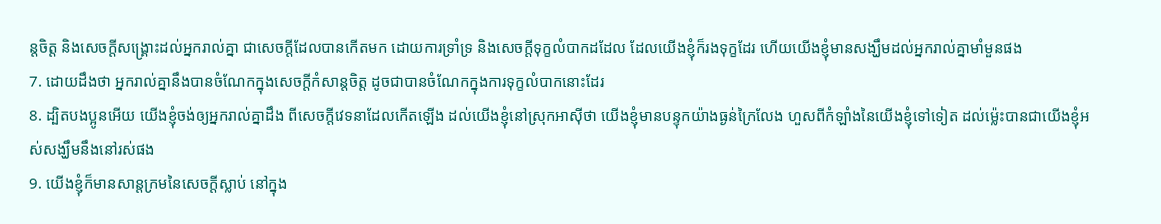ន្តចិត្ត និងសេចក្ដីសង្គ្រោះដល់អ្នករាល់គ្នា ជាសេចក្ដីដែលបានកើតមក ដោយការទ្រាំទ្រ និងសេចក្ដីទុក្ខលំបាកដដែល ដែលយើងខ្ញុំក៏រងទុក្ខដែរ ហើយយើងខ្ញុំមានសង្ឃឹមដល់អ្នករាល់គ្នាមាំមួនផង
7. ដោយដឹងថា អ្នករាល់គ្នានឹងបានចំណែកក្នុងសេចក្ដីកំសាន្តចិត្ត ដូចជាបានចំណែកក្នុងការទុក្ខលំបាកនោះដែរ
8. ដ្បិតបងប្អូនអើយ យើងខ្ញុំចង់ឲ្យអ្នករាល់គ្នាដឹង ពីសេចក្ដីវេទនាដែលកើតឡើង ដល់យើងខ្ញុំនៅស្រុកអាស៊ីថា យើងខ្ញុំមានបន្ទុកយ៉ាងធ្ងន់ក្រៃលែង ហួសពីកំឡាំងនៃយើងខ្ញុំទៅទៀត ដល់ម៉្លេះបានជាយើងខ្ញុំអស់សង្ឃឹមនឹងនៅរស់ផង
9. យើងខ្ញុំក៏មានសាន្តក្រមនៃសេចក្ដីស្លាប់ នៅក្នុង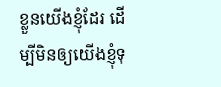ខ្លួនយើងខ្ញុំដែរ ដើម្បីមិនឲ្យយើងខ្ញុំទុ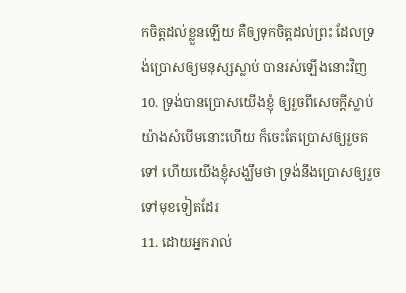កចិត្តដល់ខ្លួនឡើយ គឺឲ្យទុកចិត្តដល់ព្រះ ដែលទ្រង់ប្រោសឲ្យមនុស្សស្លាប់ បានរស់ឡើងនោះវិញ
10. ទ្រង់បានប្រោសយើងខ្ញុំ ឲ្យរួចពីសេចក្ដីស្លាប់យ៉ាងសំបើមនោះហើយ ក៏ចេះតែប្រោសឲ្យរួចតទៅ ហើយយើងខ្ញុំសង្ឃឹមថា ទ្រង់នឹងប្រោសឲ្យរួចទៅមុខទៀតដែរ
11. ដោយអ្នករាល់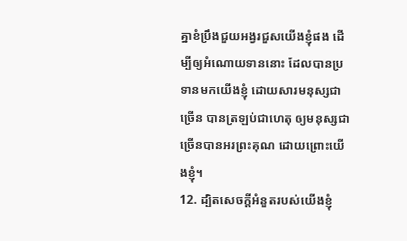គ្នាខំប្រឹងជួយអង្វរជួសយើងខ្ញុំផង ដើម្បីឲ្យអំណោយទាននោះ ដែលបានប្រទានមកយើងខ្ញុំ ដោយសារមនុស្សជាច្រើន បានត្រឡប់ជាហេតុ ឲ្យមនុស្សជាច្រើនបានអរព្រះគុណ ដោយព្រោះយើងខ្ញុំ។
12. ដ្បិតសេចក្ដីអំនួតរបស់យើងខ្ញុំ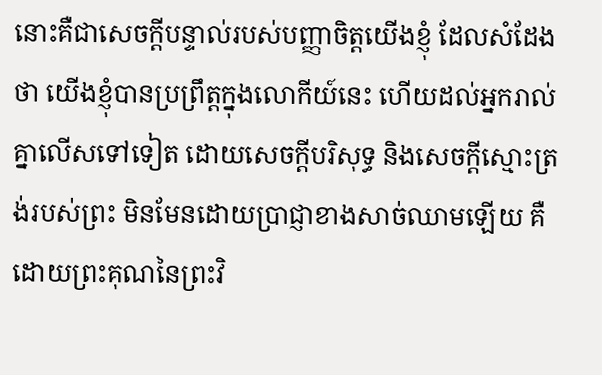នោះគឺជាសេចក្ដីបន្ទាល់របស់បញ្ញាចិត្តយើងខ្ញុំ ដែលសំដែងថា យើងខ្ញុំបានប្រព្រឹត្តក្នុងលោកីយ៍នេះ ហើយដល់អ្នករាល់គ្នាលើសទៅទៀត ដោយសេចក្ដីបរិសុទ្ធ និងសេចក្ដីស្មោះត្រង់របស់ព្រះ មិនមែនដោយប្រាជ្ញាខាងសាច់ឈាមឡើយ គឺដោយព្រះគុណនៃព្រះវិ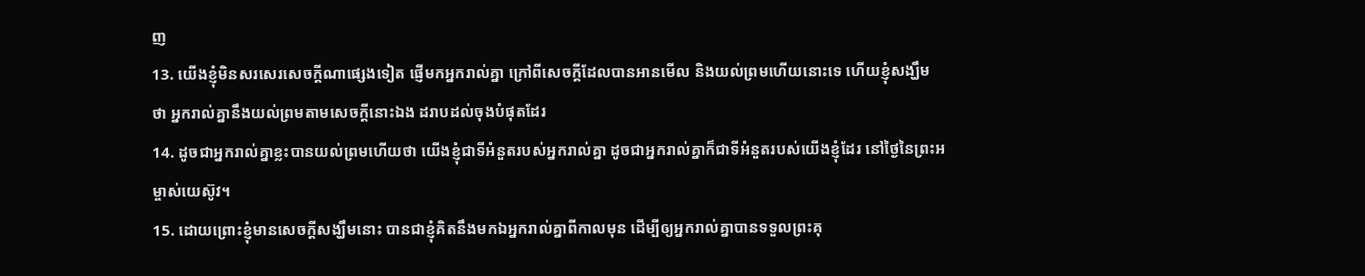ញ
13. យើងខ្ញុំមិនសរសេរសេចក្ដីណាផ្សេងទៀត ផ្ញើមកអ្នករាល់គ្នា ក្រៅពីសេចក្ដីដែលបានអានមើល និងយល់ព្រមហើយនោះទេ ហើយខ្ញុំសង្ឃឹមថា អ្នករាល់គ្នានឹងយល់ព្រមតាមសេចក្ដីនោះឯង ដរាបដល់ចុងបំផុតដែរ
14. ដូចជាអ្នករាល់គ្នាខ្លះបានយល់ព្រមហើយថា យើងខ្ញុំជាទីអំនួតរបស់អ្នករាល់គ្នា ដូចជាអ្នករាល់គ្នាក៏ជាទីអំនួតរបស់យើងខ្ញុំដែរ នៅថ្ងៃនៃព្រះអម្ចាស់យេស៊ូវ។
15. ដោយព្រោះខ្ញុំមានសេចក្ដីសង្ឃឹមនោះ បានជាខ្ញុំគិតនឹងមកឯអ្នករាល់គ្នាពីកាលមុន ដើម្បីឲ្យអ្នករាល់គ្នាបានទទួលព្រះគុ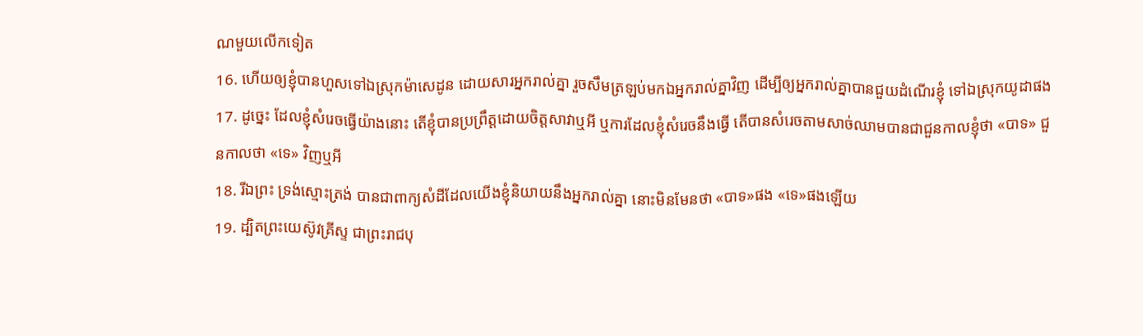ណមួយលើកទៀត
16. ហើយឲ្យខ្ញុំបានហួសទៅឯស្រុកម៉ាសេដូន ដោយសារអ្នករាល់គ្នា រួចសឹមត្រឡប់មកឯអ្នករាល់គ្នាវិញ ដើម្បីឲ្យអ្នករាល់គ្នាបានជួយដំណើរខ្ញុំ ទៅឯស្រុកយូដាផង
17. ដូច្នេះ ដែលខ្ញុំសំរេចធ្វើយ៉ាងនោះ តើខ្ញុំបានប្រព្រឹត្តដោយចិត្តសាវាឬអី ឬការដែលខ្ញុំសំរេចនឹងធ្វើ តើបានសំរេចតាមសាច់ឈាមបានជាជួនកាលខ្ញុំថា «បាទ» ជួនកាលថា «ទេ» វិញឬអី
18. រីឯព្រះ ទ្រង់ស្មោះត្រង់ បានជាពាក្យសំដីដែលយើងខ្ញុំនិយាយនឹងអ្នករាល់គ្នា នោះមិនមែនថា «បាទ»ផង «ទេ»ផងឡើយ
19. ដ្បិតព្រះយេស៊ូវគ្រីស្ទ ជាព្រះរាជបុ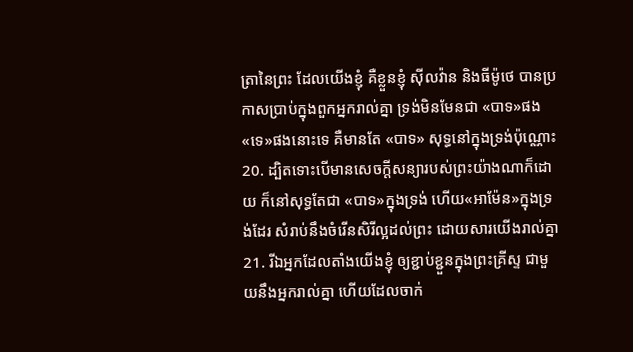ត្រានៃព្រះ ដែលយើងខ្ញុំ គឺខ្លួនខ្ញុំ ស៊ីលវ៉ាន និងធីម៉ូថេ បានប្រកាសប្រាប់ក្នុងពួកអ្នករាល់គ្នា ទ្រង់មិនមែនជា «បាទ»ផង «ទេ»ផងនោះទេ គឺមានតែ «បាទ» សុទ្ធនៅក្នុងទ្រង់ប៉ុណ្ណោះ
20. ដ្បិតទោះបើមានសេចក្ដីសន្យារបស់ព្រះយ៉ាងណាក៏ដោយ ក៏នៅសុទ្ធតែជា «បាទ»ក្នុងទ្រង់ ហើយ«អាម៉ែន»ក្នុងទ្រង់ដែរ សំរាប់នឹងចំរើនសិរីល្អដល់ព្រះ ដោយសារយើងរាល់គ្នា
21. រីឯអ្នកដែលតាំងយើងខ្ញុំ ឲ្យខ្ជាប់ខ្ជួនក្នុងព្រះគ្រីស្ទ ជាមួយនឹងអ្នករាល់គ្នា ហើយដែលចាក់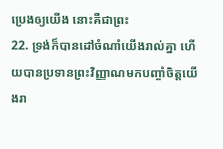ប្រេងឲ្យយើង នោះគឺជាព្រះ
22. ទ្រង់ក៏បានដៅចំណាំយើងរាល់គ្នា ហើយបានប្រទានព្រះវិញ្ញាណមកបញ្ចាំចិត្តយើងរា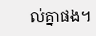ល់គ្នាផង។